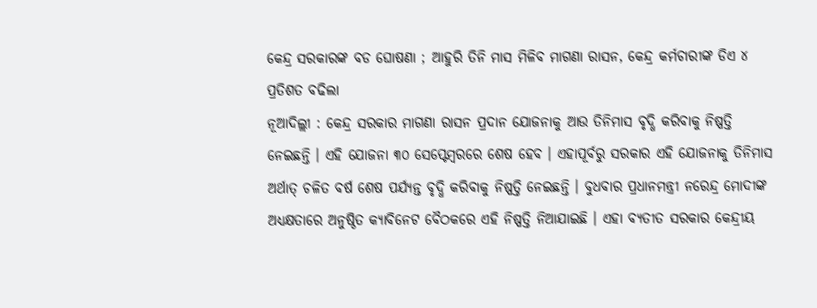କେନ୍ଦ୍ର ସରକାରଙ୍କ ବଡ ଘୋଷଣା ; ଆହୁରି ତିନି ମାସ ମିଳିବ ମାଗଣା ରାସନ, କେନ୍ଦ୍ର କର୍ମଚାରୀଙ୍କ ଡିଏ ୪ ପ୍ରତିଶତ ବଢିଲା
ନୂଆଦିଲ୍ଲୀ : କେନ୍ଦ୍ର ସରକାର ମାଗଣା ରାସନ ପ୍ରଦାନ ଯୋଜନାକୁ ଆଉ ତିନିମାସ ବୃଦ୍ଧି କରିବାକୁ ନିଷ୍ପତ୍ତି ନେଇଛନ୍ତି । ଏହି ଯୋଜନା ୩୦ ସେପ୍ଟେମ୍ବରରେ ଶେଷ ହେବ । ଏହାପୂର୍ବରୁ ସରକାର ଏହି ଯୋଜନାକୁ ତିନିମାସ ଅର୍ଥାତ୍ ଚଳିତ ବର୍ଷ ଶେଷ ପର୍ଯ୍ୟନ୍ତ ବୃଦ୍ଧି କରିବାକୁ ନିଷ୍ପତ୍ତି ନେଇଛନ୍ତି । ବୁଧବାର ପ୍ରଧାନମନ୍ତ୍ରୀ ନରେନ୍ଦ୍ର ମୋଦୀଙ୍କ ଅଧ୍ୟକ୍ଷତାରେ ଅନୁଷ୍ଠିତ କ୍ୟାବିନେଟ ବୈଠକରେ ଏହି ନିଷ୍ପତ୍ତି ନିଆଯାଇଛି । ଏହା ବ୍ୟତୀତ ସରକାର କେନ୍ଦ୍ରୀୟ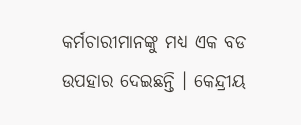କର୍ମଚାରୀମାନଙ୍କୁ ମଧ୍ୟ ଏକ ବଡ ଉପହାର ଦେଇଛନ୍ତି । କେନ୍ଦ୍ରୀୟ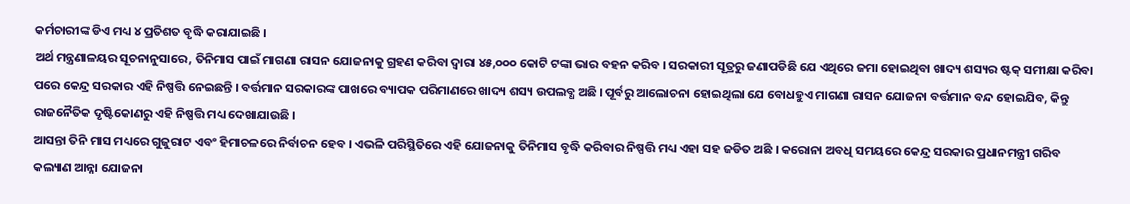କର୍ମଚାରୀଙ୍କ ଡିଏ ମଧ୍ୟ ୪ ପ୍ରତିଶତ ବୃଦ୍ଧି କରାଯାଇଛି ।
ଅର୍ଥ ମନ୍ତ୍ରଣାଳୟର ସୂଚନାନୁସାରେ, ତିନିମାସ ପାଇଁ ମାଗଣା ରାସନ ଯୋଜନାକୁ ଗ୍ରହଣ କରିବା ଦ୍ୱାରା ୪୫,୦୦୦ କୋଟି ଟଙ୍କା ଭାର ବହନ କରିବ । ସରକାରୀ ସୂତ୍ରରୁ ଜଣାପଡିଛି ଯେ ଏଥିରେ ଜମା ହୋଇଥିବା ଖାଦ୍ୟ ଶସ୍ୟର ଷ୍ଟକ୍ ସମୀକ୍ଷା କରିବା ପରେ କେନ୍ଦ୍ର ସରକାର ଏହି ନିଷ୍ପତ୍ତି ନେଇଛନ୍ତି । ବର୍ତ୍ତମାନ ସରକାରଙ୍କ ପାଖରେ ବ୍ୟାପକ ପରିମାଣରେ ଖାଦ୍ୟ ଶସ୍ୟ ଉପଲବ୍ଧ ଅଛି । ପୂର୍ବରୁ ଆଲୋଚନା ହୋଇଥିଲା ଯେ ବୋଧହୁଏ ମାଗଣା ରାସନ ଯୋଜନା ବର୍ତ୍ତମାନ ବନ୍ଦ ହୋଇଯିବ, କିନ୍ତୁ ରାଜନୈତିକ ଦୃଷ୍ଟିକୋଣରୁ ଏହି ନିଷ୍ପତ୍ତି ମଧ୍ୟ ଦେଖାଯାଉଛି ।
ଆସନ୍ତା ତିନି ମାସ ମଧ୍ୟରେ ଗୁଜୁରାଟ ଏବଂ ହିମାଚଳରେ ନିର୍ବାଚନ ହେବ । ଏଭଳି ପରିସ୍ଥିତିରେ ଏହି ଯୋଜନାକୁ ତିନିମାସ ବୃଦ୍ଧି କରିବାର ନିଷ୍ପତ୍ତି ମଧ୍ୟ ଏହା ସହ ଜଡିତ ଅଛି । କରୋନା ଅବଧି ସମୟରେ କେନ୍ଦ୍ର ସରକାର ପ୍ରଧାନମନ୍ତ୍ରୀ ଗରିବ କଲ୍ୟାଣ ଆନ୍ନା ଯୋଜନା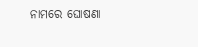ନାମରେ ଘୋଷଣା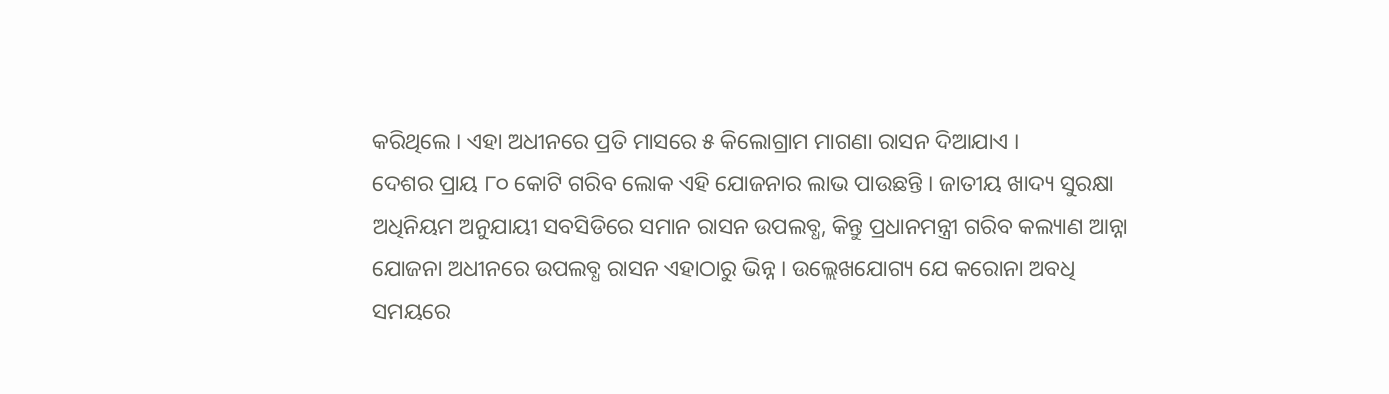କରିଥିଲେ । ଏହା ଅଧୀନରେ ପ୍ରତି ମାସରେ ୫ କିଲୋଗ୍ରାମ ମାଗଣା ରାସନ ଦିଆଯାଏ ।
ଦେଶର ପ୍ରାୟ ୮୦ କୋଟି ଗରିବ ଲୋକ ଏହି ଯୋଜନାର ଲାଭ ପାଉଛନ୍ତି । ଜାତୀୟ ଖାଦ୍ୟ ସୁରକ୍ଷା ଅଧିନିୟମ ଅନୁଯାୟୀ ସବସିଡିରେ ସମାନ ରାସନ ଉପଲବ୍ଧ, କିନ୍ତୁ ପ୍ରଧାନମନ୍ତ୍ରୀ ଗରିବ କଲ୍ୟାଣ ଆନ୍ନା ଯୋଜନା ଅଧୀନରେ ଉପଲବ୍ଧ ରାସନ ଏହାଠାରୁ ଭିନ୍ନ । ଉଲ୍ଲେଖଯୋଗ୍ୟ ଯେ କରୋନା ଅବଧି ସମୟରେ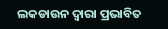ଲକଡାଉନ ଦ୍ୱାରା ପ୍ରଭାବିତ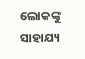ଲୋକଙ୍କୁ ସାହାଯ୍ୟ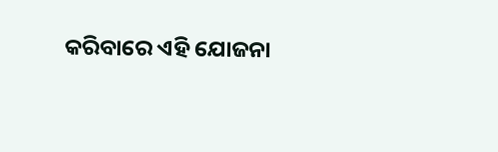କରିବାରେ ଏହି ଯୋଜନା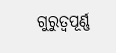ଗୁରୁତ୍ୱପୂର୍ଣ୍ଣ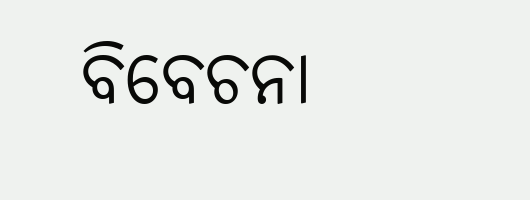ବିବେଚନା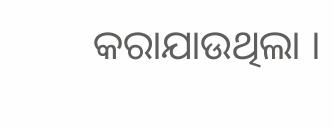କରାଯାଉଥିଲା ।